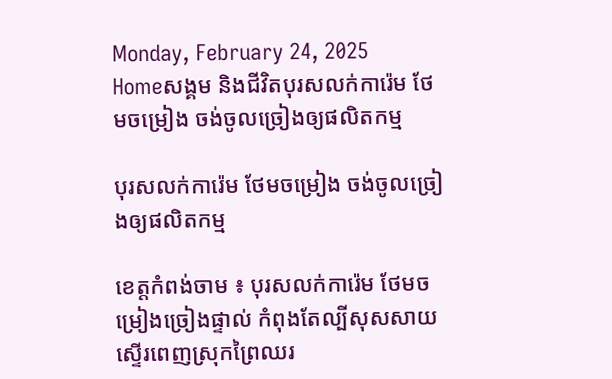Monday, February 24, 2025
Homeសង្គម និងជីវិតបុរសលក់ការ៉េម ថែមចម្រៀង ចង់ចូលច្រៀងឲ្យផលិតកម្ម

បុរសលក់ការ៉េម ថែមចម្រៀង ចង់ចូលច្រៀងឲ្យផលិតកម្ម

ខេត្តកំពង់ចាម ៖ បុរសលក់ការ៉េម ថែមចម្រៀងច្រៀងផ្ទាល់ កំពុងតែល្បីសុសសាយស្ទើរពេញស្រុកព្រៃឈរ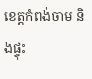ខេត្តកំពង់ចាម និងផ្ទុះ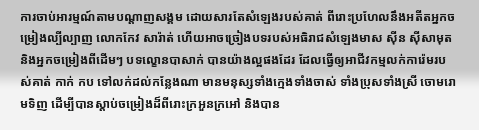ការចាប់អារម្មណ៍តាមបណ្ដាញសង្គម ដោយសារតែសំឡេងរបស់គាត់ ពីរោះប្រហែលនឹងអតីតអ្នកចម្រៀងល្បីល្បាញ លោកកែវ សារ៉ាត់ ហើយអាចច្រៀងបទរបស់អធិរាជសំឡេងមាស ស៊ីន ស៊ីសាមុត និងអ្នកចម្រៀងពីដើមៗ បទល្ខោនបាសាក់ បានយ៉ាងល្អផងដែរ ដែលធ្វើឲ្យអាជីវកម្មលក់ការ៉េមរបស់គាត់ កាក់ កប ទៅលក់ដល់កន្លែងណា មានមនុស្សទាំងក្មេងទាំងចាស់ ទាំងប្រុសទាំងស្រី ចោមរោមទិញ ដើម្បីបានស្ដាប់ចម្រៀងដ៏ពីរោះក្រអួនក្រអៅ និងបាន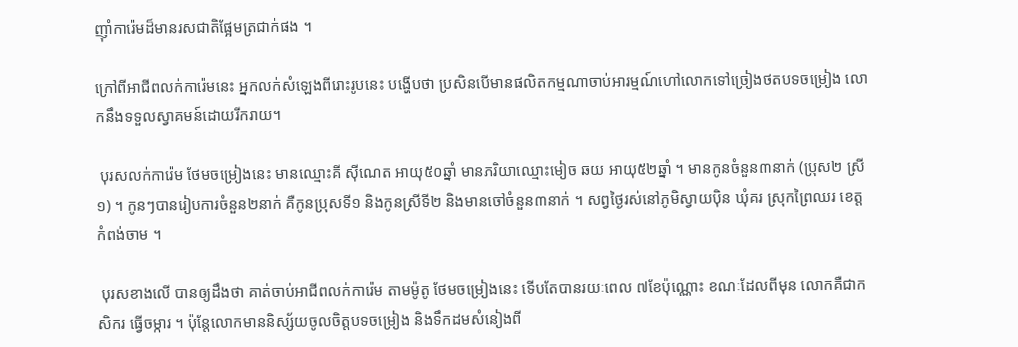ញ៉ាំការ៉េមដ៏មានរសជាតិផ្អែមត្រជាក់ផង ។

ក្រៅពីអាជីពលក់ការ៉េមនេះ អ្នកលក់សំឡេងពីរោះរូបនេះ បង្ហើបថា ប្រសិនបើមានផលិតកម្មណាចាប់អារម្មណ៍ហៅលោកទៅច្រៀងថតបទចម្រៀង លោកនឹងទទួលស្វាគមន៍ដោយរីករាយ។

 បុរសលក់ការ៉េម ថែមចម្រៀងនេះ មានឈ្មោះគី ស៊ីណេត អាយុ៥០ឆ្នាំ មានភរិយាឈ្មោះមៀច ឆយ អាយុ៥២ឆ្នាំ ។ មានកូនចំនួន៣នាក់ (ប្រុស២ ស្រី១) ។ កូនៗបានរៀបការចំនួន២នាក់ គឺកូនប្រុសទី១ និងកូនស្រីទី២ និងមានចៅចំនួន៣នាក់ ។ សព្វថ្ងៃរស់នៅភូមិស្វាយប៉ិន ឃុំគរ ស្រុកព្រៃឈរ ខេត្តកំពង់ចាម ។

 បុរសខាងលើ បានឲ្យដឹងថា គាត់ចាប់អាជីពលក់ការ៉េម តាមម៉ូតូ ថែមចម្រៀងនេះ ទើបតែបានរយៈពេល ៧ខែប៉ុណ្ណោះ ខណៈដែលពីមុន លោកគឺជាកសិករ ធ្វើចម្ការ ។ ប៉ុន្តែលោកមាននិស្ស័យចូលចិត្តបទចម្រៀង និងទឹកដមសំនៀងពី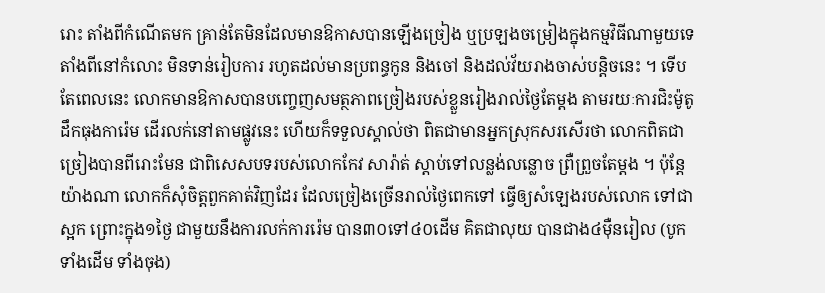រោះ តាំងពីកំណើតមក គ្រាន់តែមិនដែលមានឱកាសបានឡើងច្រៀង ឬប្រឡងចម្រៀងក្នុងកម្មវិធីណាមួយទេ តាំងពីនៅកំលោះ មិនទាន់រៀបការ រហូតដល់មានប្រពន្ធកូន និងចៅ និងដល់វ័យរាងចាស់បន្តិចនេះ ។ ទើបតែពេលនេះ លោកមានឱកាសបានបញ្ចេញសមត្ថភាពច្រៀងរបស់ខ្លួនរៀងរាល់ថ្ងៃតែម្ដង តាមរយៈការជិះម៉ូតូដឹកធុងការ៉េម ដើរលក់នៅតាមផ្លូវនេះ ហើយក៏ទទួលស្គាល់ថា ពិតជាមានអ្នកស្រុកសរសើរថា លោកពិតជាច្រៀងបានពីរោះមែន ជាពិសេសបទរបស់លោកកែវ សារ៉ាត់ ស្ដាប់ទៅលន្លង់លន្លោច ព្រឺព្រួចតែម្ដង ។ ប៉ុន្តែយ៉ាងណា លោកក៏សុំចិត្តពួកគាត់វិញដែរ ដែលច្រៀងច្រើនរាល់ថ្ងៃពេកទៅ ធ្វើឲ្យសំឡេងរបស់លោក ទៅជាស្អក ព្រោះក្នុង១ថ្ងៃ ជាមួយនឹងការលក់ការរ៉េម បាន៣០ទៅ៤០ដើម គិតជាលុយ បានជាង៤ម៉ឺនរៀល (បូកទាំងដើម ទាំងចុង)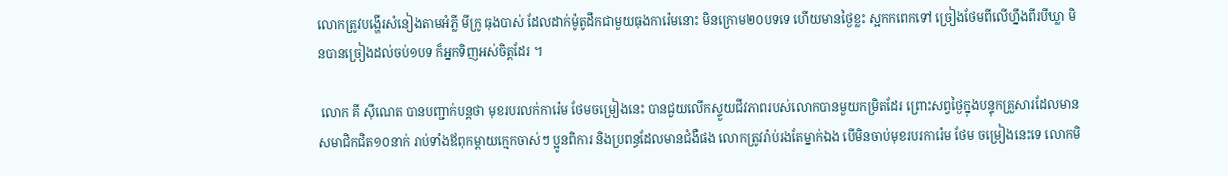លោកត្រូវបង្ហើរសំនៀងតាមអំភី្ល មីក្រូ ធុងបាស់ ដែលដាក់ម៉ូតូដឹកជាមួយធុងការ៉េមនោះ មិនក្រោម២០បទទេ ហើយមានថ្ងៃខ្លះ ស្អកកពេកទៅ ច្រៀងថែមពីលើហ្នឹងពីរបីឃ្លា មិនបានច្រៀងដល់ចប់១បទ ក៏អ្នកទិញអស់ចិត្តដែរ ។

 លោក គី ស៊ីណេត បានបញ្ជាក់បន្តថា មុខរបរលក់ការ៉េម ថែមចម្រៀងនេះ បានជួយលើកស្ទួយជីវភាពរបស់លោកបានមួយកម្រិតដែរ ព្រោះសព្វថ្ងៃក្នុងបន្ទុកគ្រួសារដែលមានសមាជិកជិត១០នាក់ រាប់ទាំងឪពុកម្ដាយក្មេកចាស់ៗ ប្អូនពិការ និងប្រពន្ធដែលមានជំងឺផង លោកត្រូវរ៉ាប់រងតែម្នាក់ឯង បើមិនចាប់មុខរបរការ៉េម ថែម ចម្រៀងនេះទេ លោកមិ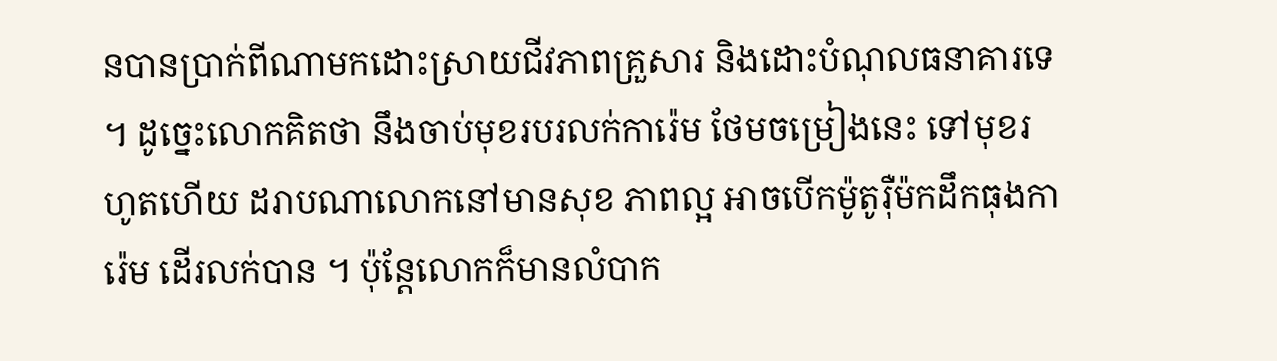នបានប្រាក់ពីណាមកដោះស្រាយជីវភាពគ្រួសារ និងដោះបំណុលធនាគារទេ ។ ដូច្នេះលោកគិតថា នឹងចាប់មុខរបរលក់ការ៉េម ថែមចម្រៀងនេះ ទៅមុខរហូតហើយ ដរាបណាលោកនៅមានសុខ ភាពល្អ អាចបើកម៉ូតូរ៉ឺម៉កដឹកធុងការ៉េម ដើរលក់បាន ។ ប៉ុន្តែលោកក៏មានលំបាក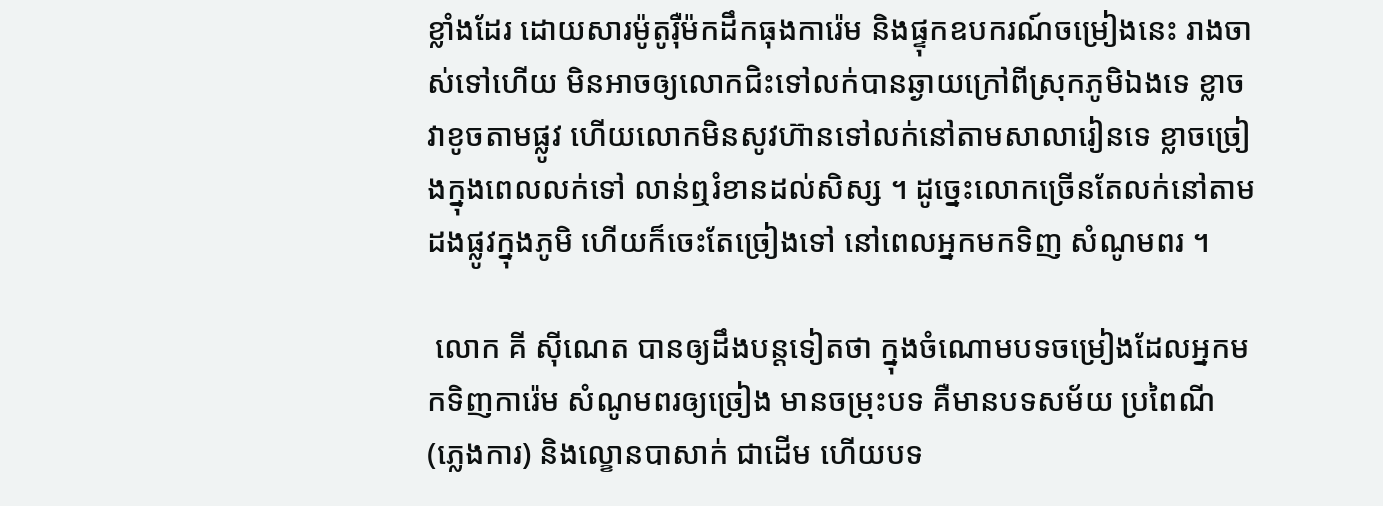ខ្លាំងដែរ ដោយសារម៉ូតូរ៉ឺម៉កដឹកធុងការ៉េម និងផ្ទុកឧបករណ៍ចម្រៀងនេះ រាងចាស់ទៅហើយ មិនអាចឲ្យលោកជិះទៅលក់បានឆ្ងាយក្រៅពីសុ្រកភូមិឯងទេ ខ្លាចវាខូចតាមផ្លូវ ហើយលោកមិនសូវហ៊ានទៅលក់នៅតាមសាលារៀនទេ ខ្លាចច្រៀងក្នុងពេលលក់ទៅ លាន់ឮរំខានដល់សិស្ស ។ ដូច្នេះលោកច្រើនតែលក់នៅតាមដងផ្លូវក្នុងភូមិ ហើយក៏ចេះតែច្រៀងទៅ នៅពេលអ្នកមកទិញ សំណូមពរ ។

 លោក គី ស៊ីណេត បានឲ្យដឹងបន្តទៀតថា ក្នុងចំណោមបទចម្រៀងដែលអ្នកមកទិញការ៉េម សំណូមពរឲ្យច្រៀង មានចម្រុះបទ គឺមានបទសម័យ ប្រពៃណី (ភ្លេងការ) និងល្ខោនបាសាក់ ជាដើម ហើយបទ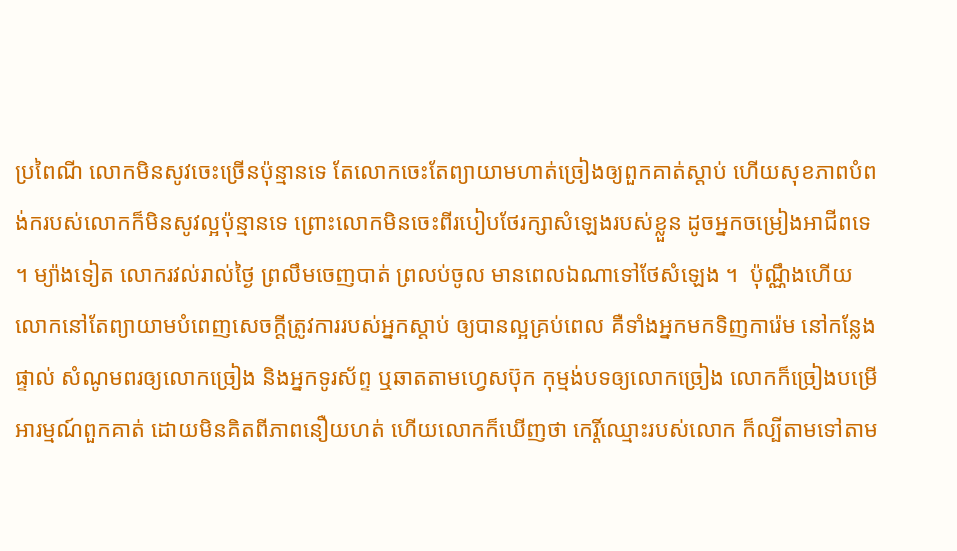ប្រពៃណី លោកមិនសូវចេះច្រើនប៉ុន្មានទេ តែលោកចេះតែព្យាយាមហាត់ច្រៀងឲ្យពួកគាត់ស្ដាប់ ហើយសុខភាពបំពង់ករបស់លោកក៏មិនសូវល្អប៉ុន្មានទេ ព្រោះលោកមិនចេះពីរបៀបថែរក្សាសំឡេងរបស់ខ្លួន ដូចអ្នកចម្រៀងអាជីពទេ ។ ម្យ៉ាងទៀត លោករវល់រាល់ថ្ងៃ ព្រលឹមចេញបាត់ ព្រលប់ចូល មានពេលឯណាទៅថែសំឡេង ។  ប៉ុណ្ណឹងហើយ លោកនៅតែព្យាយាមបំពេញសេចក្ដីត្រូវការរបស់អ្នកស្ដាប់ ឲ្យបានល្អគ្រប់ពេល គឺទាំងអ្នកមកទិញការ៉េម នៅកន្លែងផ្ទាល់ សំណូមពរឲ្យលោកច្រៀង និងអ្នកទូរស័ព្ទ ឬឆាតតាមហ្វេសប៊ុក កុម្មង់បទឲ្យលោកច្រៀង លោកក៏ច្រៀងបម្រើអារម្មណ៍ពួកគាត់ ដោយមិនគិតពីភាពនឿយហត់ ហើយលោកក៏ឃើញថា កេរ្តិ៍ឈ្មោះរបស់លោក ក៏ល្បីតាមទៅតាម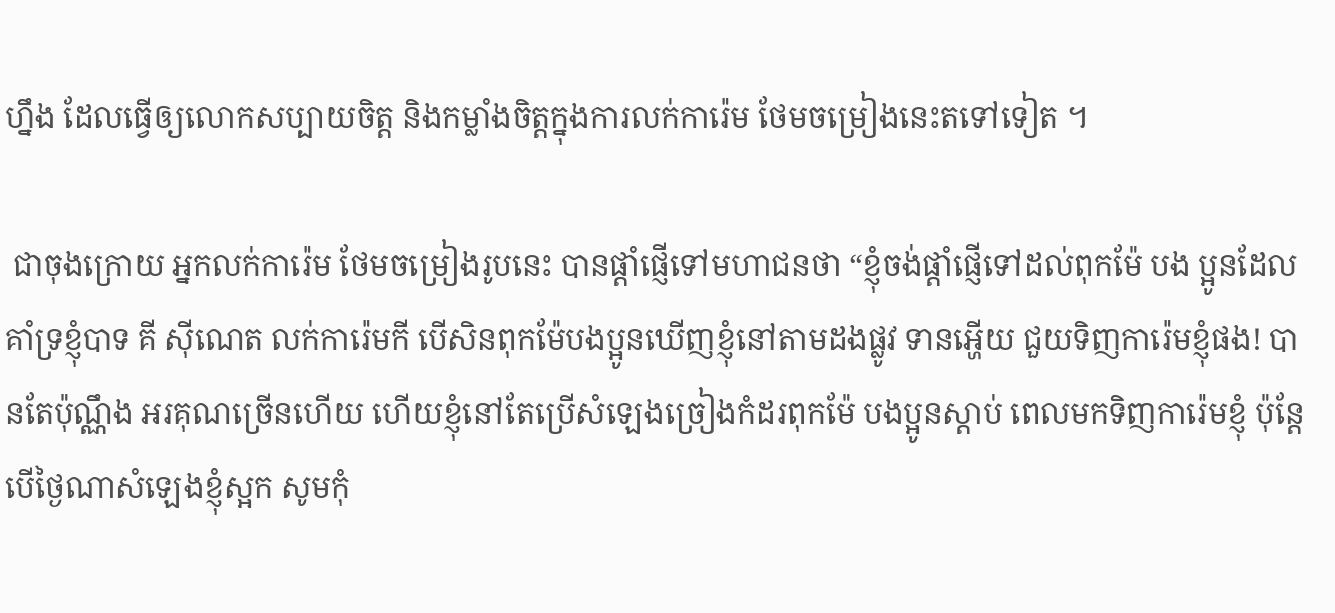ហ្នឹង ដែលធ្វើឲ្យលោកសប្បាយចិត្ត និងកម្លាំងចិត្តក្នុងការលក់ការ៉េម ថែមចម្រៀងនេះតទៅទៀត ។

 ជាចុងក្រោយ អ្នកលក់ការ៉េម ថែមចម្រៀងរូបនេះ បានផ្ដាំផ្ញើទៅមហាជនថា “ខ្ញុំចង់ផ្ដាំផ្ញើទៅដល់ពុកម៉ែ បង ប្អូនដែលគាំទ្រខ្ញុំបាទ គី ស៊ីណេត លក់ការ៉េមកី បើសិនពុកម៉ែបងប្អូនឃើញខ្ញុំនៅតាមដងផ្លូវ ទានអ្ហើយ ជួយទិញការ៉េមខ្ញុំផង! បានតែប៉ុណ្ណឹង អរគុណច្រើនហើយ ហើយខ្ញុំនៅតែប្រើសំឡេងច្រៀងកំដរពុកម៉ែ បងប្អូនស្ដាប់ ពេលមកទិញការ៉េមខ្ញុំ ប៉ុន្តែបើថ្ងៃណាសំឡេងខ្ញុំស្អក សូមកុំ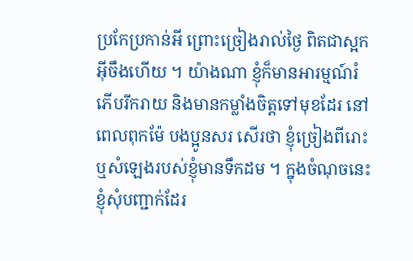ប្រកែប្រកាន់អី ព្រោះច្រៀងរាល់ថ្ងៃ ពិតជាស្អកអ៊ីចឹងហើយ ។ យ៉ាងណា ខ្ញុំក៏មានអារម្មណ៍រំភើបរីករាយ និងមានកម្លាំងចិត្តទៅមុខដែរ នៅពេលពុកម៉ែ បងប្អូនសរ សើរថា ខ្ញុំច្រៀងពីរោះ ឬសំឡេងរបស់ខ្ញុំមានទឹកដម ។ ក្នុងចំណុចនេះ ខ្ញុំសុំបញ្ជាក់ដែរ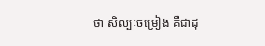ថា សិល្បៈចម្រៀង គឺជាដុ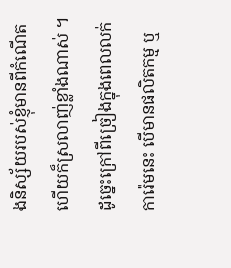ងនិស្ស័យរបស់ខ្ញុំមានពីកំណើត ហើយក៏ស្រលាញ់ខ្លាំងណាស់ ។ ដូច្នេះក្រៅពីច្រៀងក្នុងពេលលក់ការ៉េមនេះ បើមានផលិតកម្ម ឬ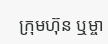ក្រុមហ៊ុន ឬម្ចា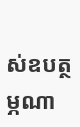ស់ឧបត្ថម្ភណា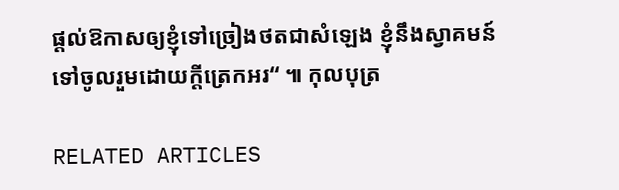ផ្ដល់ឱកាសឲ្យខ្ញុំទៅច្រៀងថតជាសំឡេង ខ្ញុំនឹងស្វាគមន៍ទៅចូលរួមដោយក្ដីត្រេកអរ“ ៕ កុលបុត្រ

RELATED ARTICLES